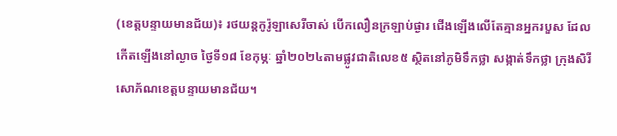(ខេត្តបន្ទាយមានជ័យ)៖ រថយន្តកូរ៉ូឡាសេរីចាស់ បើកលឿនក្រឡាប់ផ្ងារ ជើងឡើងលើតែគ្មានអ្នករបួស ដែលកើតឡើងនៅល្ងាច ថ្ងៃទី១៨ ខែកុម្ភៈ ឆ្នាំ២០២៤តាមផ្លូវជាតិលេខ៥ ស្ថិតនៅភូមិទឹកថ្លា សង្កាត់ទឹកថ្លា ក្រុងសិរីសោភ័ណខេត្តបន្ទាយមានជ័យ។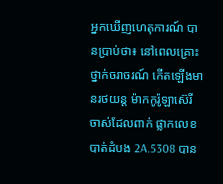អ្នកឃើញហេតុការណ៍ បានប្រាប់ថា៖ នៅពេលគ្រោះថ្នាក់ចរាចរណ៍ កើតឡើងមានរថយន្ត ម៉ាកកូរ៉ូឡាស៊េរី ចាស់ដែលពាក់ ផ្លាកលេខបាត់ដំបង 2A.5308 បាន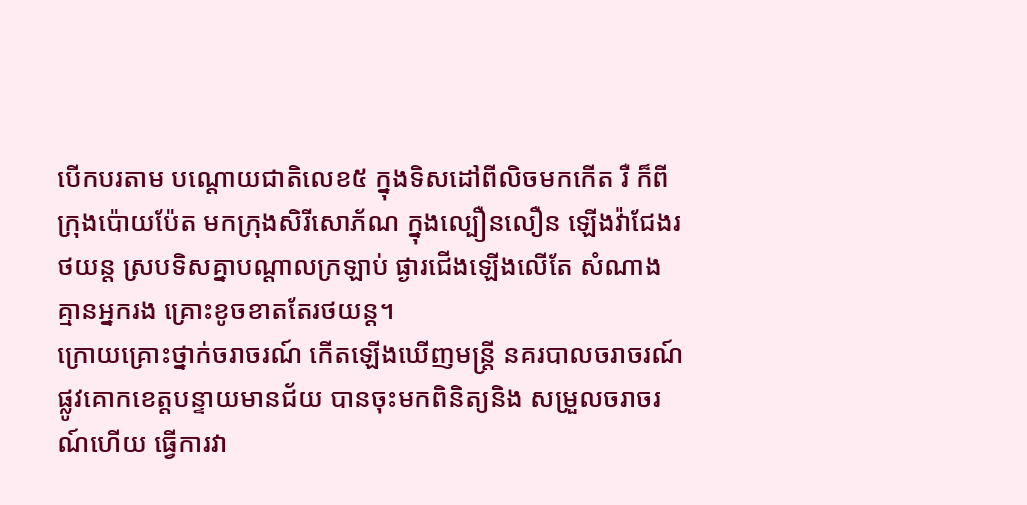បើកបរតាម បណ្តោយជាតិលេខ៥ ក្នុងទិសដៅពីលិចមកកើត រឺ ក៏ពីក្រុងប៉ោយប៉ែត មកក្រុងសិរីសោភ័ណ ក្នុងល្បឿនលឿន ឡើងវ៉ាជែងរថយន្ត ស្របទិសគ្នាបណ្តាលក្រឡាប់ ផ្ងារជើងឡើងលើតែ សំណាងគ្មានអ្នករង គ្រោះខូចខាតតែរថយន្ត។
ក្រោយគ្រោះថ្នាក់ចរាចរណ៍ កើតឡើងឃើញមន្ត្រី នគរបាលចរាចរណ៍ ផ្លូវគោកខេត្តបន្ទាយមានជ័យ បានចុះមកពិនិត្យនិង សម្រួលចរាចរណ៍ហើយ ធ្វើការវា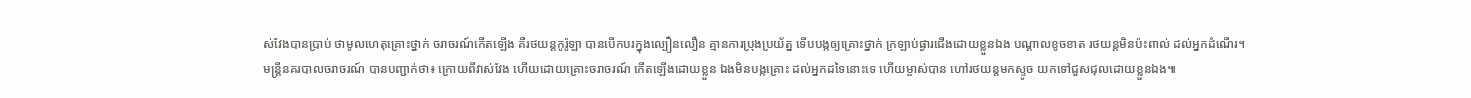ស់វែងបានប្រាប់ ថាមូលហេតុគ្រោះថ្នាក់ ចរាចរណ៍កើតឡើង គឺរថយន្តកូរ៉ូឡា បានបើកបរក្នុងល្បឿនលឿន គ្មានការប្រុងប្រយ័ត្ន ទើបបង្កឲ្យគ្រោះថ្នាក់ ក្រឡាប់ផ្ងារជើងដោយខ្លួនឯង បណ្តាលខូចខាត រថយន្តមិនប៉ះពាល់ ដល់អ្នកដំណើរ។
មន្ត្រីនគរបាលចរាចរណ៍ បានបញ្ជាក់ថា៖ ក្រោយពីវាស់វែង ហើយដោយគ្រោះចរាចរណ៍ កើតឡើងដោយខ្លួន ឯងមិនបង្កគ្រោះ ដល់អ្នកដទៃនោះទេ ហើយម្ចាស់បាន ហៅរថយន្តមកស្ទូច យកទៅជួសជុលដោយខ្លួនឯង៕